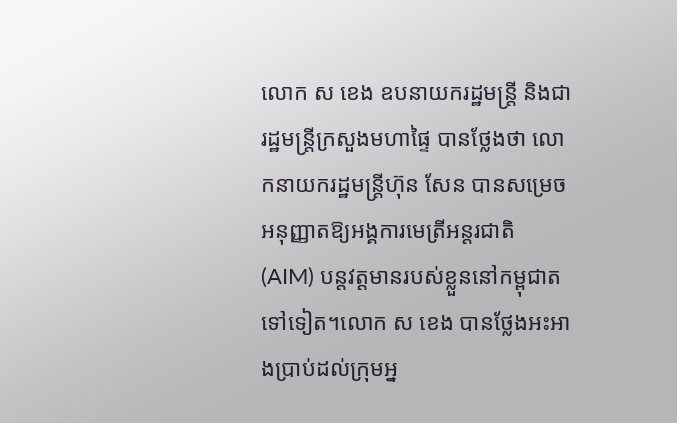លោក ស ខេង ឧបនាយករដ្ឋមន្រ្តី និងជារដ្ឋមន្រ្តីក្រសួងមហាផ្ទៃ បានថ្លែងថា លោកនាយករដ្ឋមន្រ្តីហ៊ុន សែន បានសម្រេចអនុញ្ញាតឱ្យអង្គការមេត្រីអន្តរជាតិ (AIM) បន្តវត្តមានរបស់ខ្លួននៅកម្ពុជាតទៅទៀត។លោក ស ខេង បានថ្លែងអះអាងប្រាប់ដល់ក្រុមអ្ន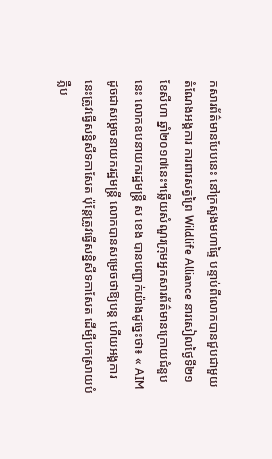កសារព័ត៌មានបែបនេះ នៅក្រសួងមហាផ្ទៃ បន្ទាប់ពីលោកបានជួបជាមួយតំណែងអង្គការ ការពារសត្វព្រៃ Wildlife Alliance នារសៀលថ្ងៃទី២១ ខែសីហា ឆ្នាំ២០១៧នេះ។ឆ្លើយសំណួរក្រុមអ្នកសារព័ត៌មានក្រោយជំនួបនេះ លោកឧបនាយករដ្ឋមន្ត្រី ស ខេង បានបញ្ជាក់យ៉ាងដូច្នេះថា៖ « AIM ដូចជាសម្តេចនាយករដ្ឋមន្រ្តី លោកបានសម្រេចថាឱ្យបន្ត ហើយអង្គការនេះត្រូវធ្វើសន្និសីទកាសែត ប៉ុន្តែត្រូវធ្វើសន្និសីទកាសែត ដើម្បីបកស្រាយបំភ្លឺប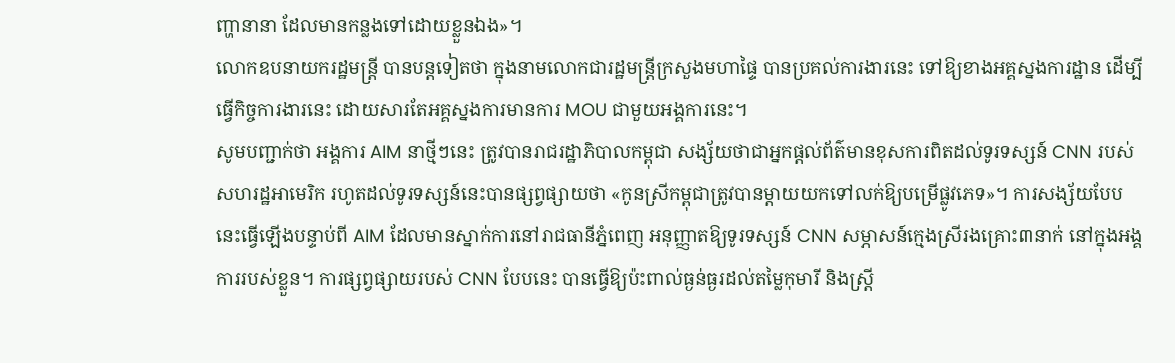ញ្ហានានា ដែលមានកន្លងទៅដោយខ្លួនឯង»។
លោកឧបនាយករដ្ឋមន្ត្រី បានបន្តទៀតថា ក្នុងនាមលោកជារដ្ឋមន្រ្តីក្រសួងមហាផ្ទៃ បានប្រគល់ការងារនេះ ទៅឱ្យខាងអគ្គស្នងការដ្ឋាន ដើម្បីធ្វើកិច្ចការងារនេះ ដោយសារតែអគ្គស្នងការមានការ MOU ជាមួយអង្គការនេះ។
សូមបញ្ជាក់ថា អង្គការ AIM នាថ្មីៗនេះ ត្រូវបានរាជរដ្ឋាភិបាលកម្ពុជា សង្ស័យថាជាអ្នកផ្តល់ព័ត៌មានខុសការពិតដល់ទូរទស្សន៍ CNN របស់សហរដ្ឋអាមេរិក រហូតដល់ទូរទស្សន៍នេះបានផ្សព្វផ្សាយថា «កូនស្រីកម្ពុជាត្រូវបានម្តាយយកទៅលក់ឱ្យបម្រើផ្លូវភេទ»។ ការសង្ស័យបែបនេះធ្វើឡើងបន្ទាប់ពី AIM ដែលមានស្នាក់ការនៅរាជធានីភ្នំពេញ អនុញ្ញាតឱ្យទូរទស្សន៍ CNN សម្ភាសន៍ក្មេងស្រីរងគ្រោះ៣នាក់ នៅក្នុងអង្គការរបស់ខ្លួន។ ការផ្សព្វផ្សាយរបស់ CNN បែបនេះ បានធ្វើឱ្យប៉ះពាល់ធ្ងន់ធ្ងរដល់តម្លៃកុមារី និងស្រ្តី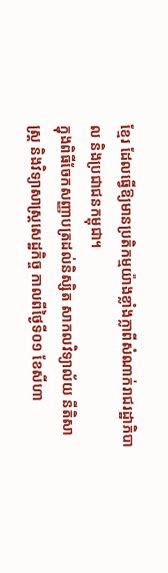ខ្មែរ ដែលធ្វើឱ្យមានប្រតិកម្មយ៉ាងខ្លាំងក្លាពីសំណាក់រាជរដ្ឋាភិបាល និងប្រជាជនកម្ពុជា។
ក្នុងពិធីចែកសញ្ញាបត្រដល់និស្សិត សាកលវិទ្យាល័យ នីតិសាស្រ្ត និងវិទ្យាសាស្រ្តសេដ្ឋកិច្ច កាលពីថ្ងៃទី០១ ខែសីហា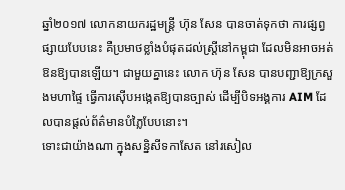ឆ្នាំ២០១៧ លោកនាយករដ្ឋមន្ត្រី ហ៊ុន សែន បានចាត់ទុកថា ការផ្សព្វផ្សាយបែបនេះ គឺប្រមាថខ្លាំងបំផុតដល់ស្ដ្រីនៅកម្ពុជា ដែលមិនអាចអត់ឱនឱ្យបានឡើយ។ ជាមួយគ្នានេះ លោក ហ៊ុន សែន បានបញ្ជាឱ្យក្រសួងមហាផ្ទៃ ធ្វើការស៊ើបអង្កេតឱ្យបានច្បាស់ ដើម្បីបិទអង្គការ AIM ដែលបានផ្តល់ព័ត៌មានបំភ្លៃបែបនោះ។
ទោះជាយ៉ាងណា ក្នុងសន្និសីទកាសែត នៅរសៀល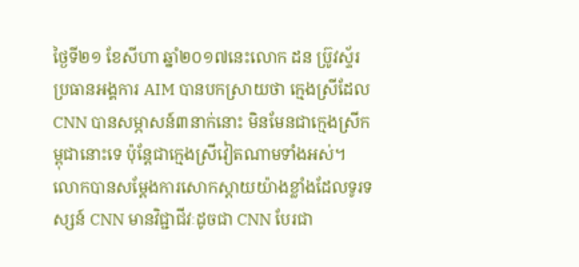ថ្ងៃទី២១ ខែសីហា ឆ្នាំ២០១៧នេះលោក ដន ប្រ៊ូវស្ទ័រ ប្រធានអង្គការ AIM បានបកស្រាយថា ក្មេងស្រីដែល CNN បានសម្ភាសន៍៣នាក់នោះ មិនមែនជាក្មេងស្រីកម្ពុជានោះទេ ប៉ុន្តែជាក្មេងស្រីវៀតណាមទាំងអស់។ លោកបានសម្តែងការសោកស្តាយយ៉ាងខ្លាំងដែលទូរទស្សន៍ CNN មានវិជ្ជាជីវៈដូចជា CNN បែរជា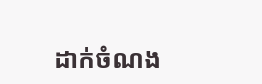ដាក់ចំណង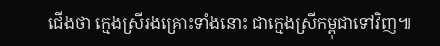ជើងថា ក្មេងស្រីរងគ្រោះទាំងនោះ ជាក្មេងស្រីកម្ពុជាទៅវិញ៕